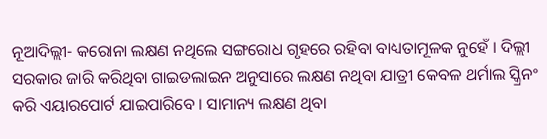ନୂଆଦିଲ୍ଲୀ- କରୋନା ଲକ୍ଷଣ ନଥିଲେ ସଙ୍ଗରୋଧ ଗୃହରେ ରହିବା ବାଧ୍ୟତାମୂଳକ ନୁହେଁ । ଦିଲ୍ଲୀ ସରକାର ଜାରି କରିଥିବା ଗାଇଡଲାଇନ ଅନୁସାରେ ଲକ୍ଷଣ ନଥିବା ଯାତ୍ରୀ କେବଳ ଥର୍ମାଲ ସ୍କ୍ରିନଂ କରି ଏୟାରପୋର୍ଟ ଯାଇପାରିବେ । ସାମାନ୍ୟ ଲକ୍ଷଣ ଥିବା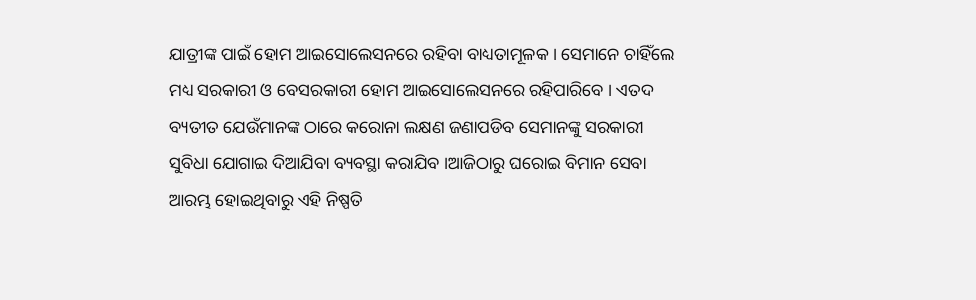ଯାତ୍ରୀଙ୍କ ପାଇଁ ହୋମ ଆଇସୋଲେସନରେ ରହିବା ବାଧ୍ୟତାମୂଳକ । ସେମାନେ ଚାହିଁଲେ ମଧ୍ୟ ସରକାରୀ ଓ ବେସରକାରୀ ହୋମ ଆଇସୋଲେସନରେ ରହିପାରିବେ । ଏତଦ ବ୍ୟତୀତ ଯେଉଁମାନଙ୍କ ଠାରେ କରୋନା ଲକ୍ଷଣ ଜଣାପଡିବ ସେମାନଙ୍କୁ ସରକାରୀ ସୁବିଧା ଯୋଗାଇ ଦିଆଯିବା ବ୍ୟବସ୍ଥା କରାଯିବ ।ଆଜିଠାରୁ ଘରୋଇ ବିମାନ ସେବା ଆରମ୍ଭ ହୋଇଥିବାରୁ ଏହି ନିଷ୍ପତି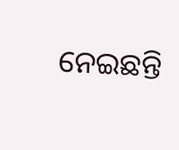ନେଇଛନ୍ତି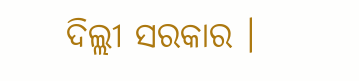ଦିଲ୍ଲୀ ସରକାର ।